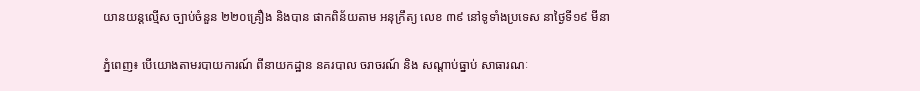យានយន្តល្មើស ច្បាប់ចំនួន ២២០គ្រឿង និងបាន ផាកពិន័យតាម អនុក្រឹត្យ លេខ ៣៩ នៅទូទាំងប្រទេស នាថ្ងៃទី១៩ មីនា

ភ្នំពេញ៖ បេីយោងតាមរបាយការណ៍ ពីនាយកដ្ឋាន នគរបាល ចរាចរណ៍ និង សណ្តាប់ធ្នាប់ សាធារណៈ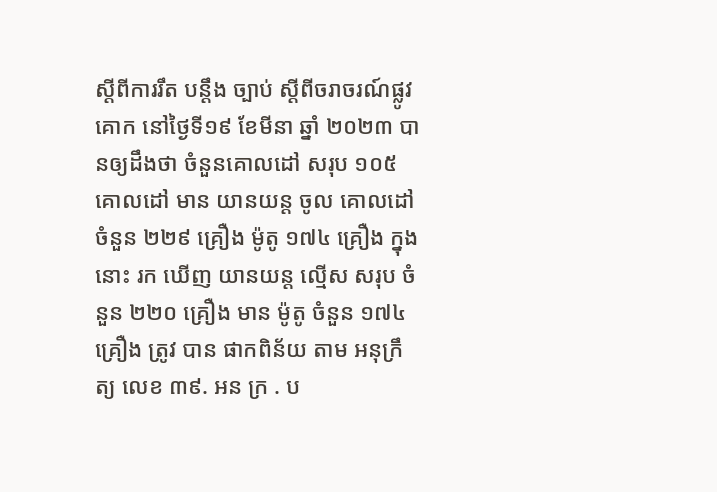ស្តីពីការរឹត បន្ដឹង ច្បាប់ ស្ដីពីចរាចរណ៍ផ្លូវគោក នៅថ្ងៃទី១៩ ខែមីនា ឆ្នាំ ២០២៣ បានឲ្យដឹងថា ចំនួនគោលដៅ សរុប ១០៥ គោលដៅ មាន យានយន្ត ចូល គោលដៅ ចំនួន ២២៩ គ្រឿង ម៉ូតូ ១៧៤ គ្រឿង ក្នុង នោះ រក ឃើញ យានយន្ត ល្មើស សរុប ចំនួន ២២០ គ្រឿង មាន ម៉ូតូ ចំនួន ១៧៤ គ្រឿង ត្រូវ បាន ផាកពិន័យ តាម អនុក្រឹត្យ លេខ ៣៩. អន ក្រ . ប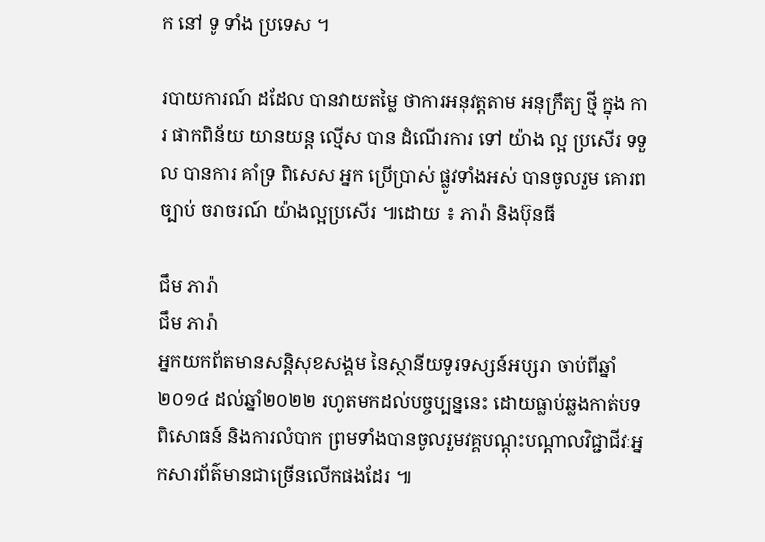ក នៅ ទូ ទាំង ប្រទេស ។

របាយការណ៍ ដដែល បានវាយតម្លៃ ថាការអនុវត្តតាម អនុក្រឹត្យ ថ្មី ក្នុង ការ ផាកពិន័យ យានយន្ត ល្មើស បាន ដំណើរការ ទៅ យ៉ាង ល្អ ប្រសើរ ទទួល បានការ គាំទ្រ ពិសេស អ្នក ប្រើប្រាស់ ផ្លូវទាំងអស់ បានចូលរួម គោរពច្បាប់ ចរាចរណ៍ យ៉ាងល្អប្រសើរ ៕ដោយ ៖ ភារ៉ា និងប៊ុនធី

ជឹម ភារ៉ា
ជឹម ភារ៉ា
អ្នកយកព័តមានសន្តិសុខសង្គម នៃស្ថានីយទូរទស្សន៍អប្សរា ចាប់ពីឆ្នាំ២០១៤ ដល់ឆ្នាំ២០២២ រហូតមកដល់បច្ចប្បន្ននេះ ដោយធ្លាប់ឆ្លងកាត់បទពិសោធន៍ និងការលំបាក ព្រមទាំងបានចូលរួមវគ្គបណ្ដុះបណ្ដាលវិជ្ជាជីវៈអ្នកសារព័ត៌មានជាច្រើនលើកផងដែរ ៕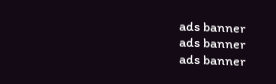ads banner
ads banner
ads banner